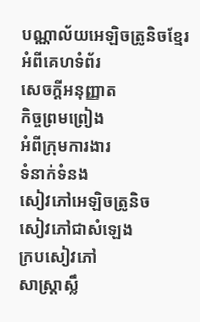បណ្ណាល័យអេឡិចត្រូនិចខ្មែរ
អំពីគេហទំព័រ
សេចក្ដីអនុញ្ញាត
កិច្ចព្រមព្រៀង
អំពីក្រុមការងារ
ទំនាក់ទំនង
សៀវភៅអេឡិចត្រូនិច
សៀវភៅជាសំឡេង
ក្របសៀវភៅ
សាស្ត្រាស្លឹ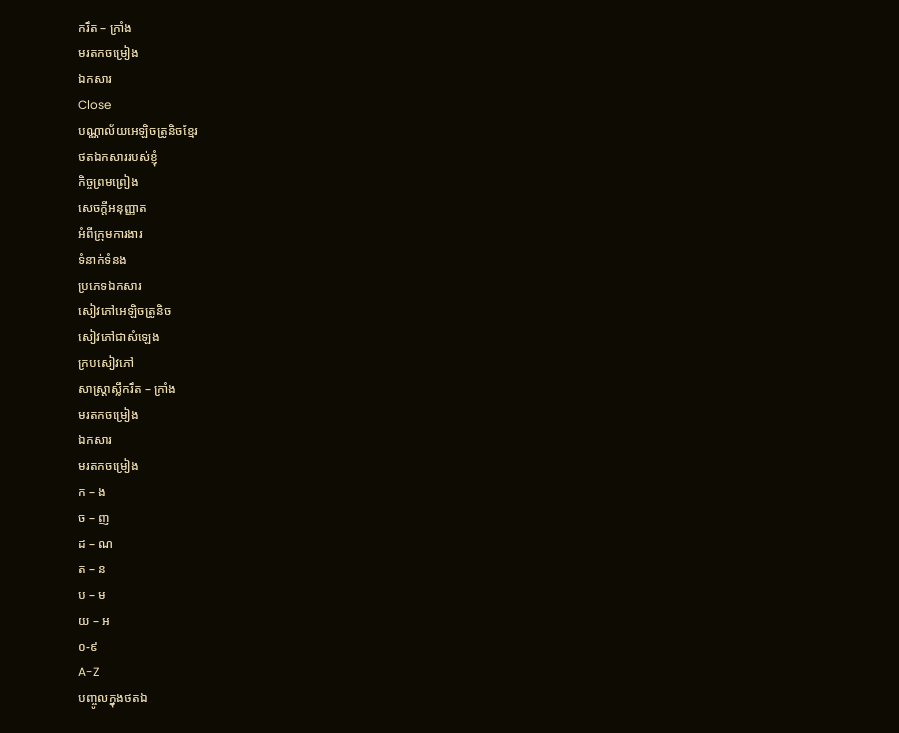ករឹត – ក្រាំង
មរតកចម្រៀង
ឯកសារ
Close
បណ្ណាល័យអេឡិចត្រូនិចខ្មែរ
ថតឯកសាររបស់ខ្ញុំ
កិច្ចព្រមព្រៀង
សេចក្ដីអនុញ្ញាត
អំពីក្រុមការងារ
ទំនាក់ទំនង
ប្រភេទឯកសារ
សៀវភៅអេឡិចត្រូនិច
សៀវភៅជាសំឡេង
ក្របសៀវភៅ
សាស្ត្រាស្លឹករឹត – ក្រាំង
មរតកចម្រៀង
ឯកសារ
មរតកចម្រៀង
ក – ង
ច – ញ
ដ – ណ
ត – ន
ប – ម
យ – អ
០-៩
A-Z
បញ្ចូលក្នុងថតឯ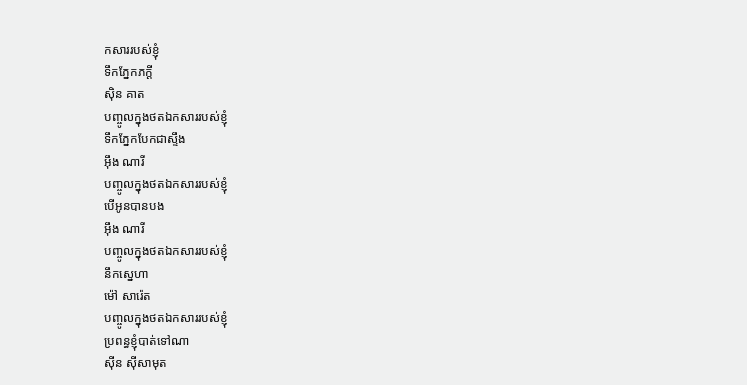កសាររបស់ខ្ញុំ
ទឹកភ្នែកភក្តី
ស៊ិន គាត
បញ្ចូលក្នុងថតឯកសាររបស់ខ្ញុំ
ទឹកភ្នែកបែកជាស្ទឹង
អ៊ឹង ណារី
បញ្ចូលក្នុងថតឯកសាររបស់ខ្ញុំ
បើអូនបានបង
អ៊ឹង ណារី
បញ្ចូលក្នុងថតឯកសាររបស់ខ្ញុំ
នឹកស្នេហា
ម៉ៅ សារ៉េត
បញ្ចូលក្នុងថតឯកសាររបស់ខ្ញុំ
ប្រពន្ធខ្ញុំបាត់ទៅណា
ស៊ីន ស៊ីសាមុត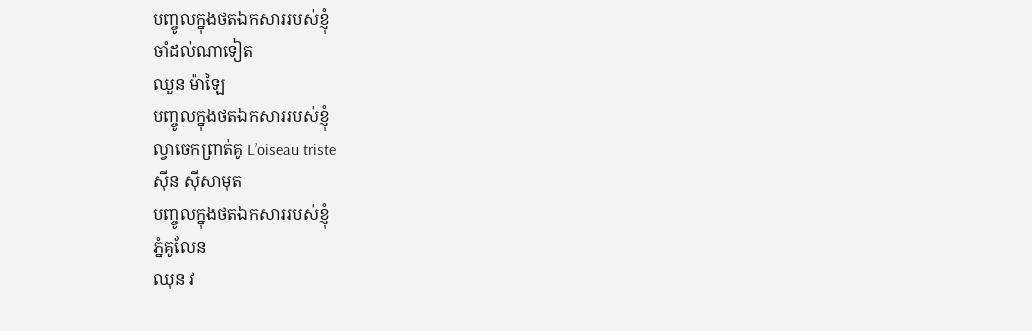បញ្ចូលក្នុងថតឯកសាររបស់ខ្ញុំ
ចាំដល់ណាទៀត
ឈួន ម៉ាឡៃ
បញ្ចូលក្នុងថតឯកសាររបស់ខ្ញុំ
ល្វាចេកព្រាត់គូ L’oiseau triste
ស៊ីន ស៊ីសាមុត
បញ្ចូលក្នុងថតឯកសាររបស់ខ្ញុំ
ភ្នំគូលែន
ឈុន វ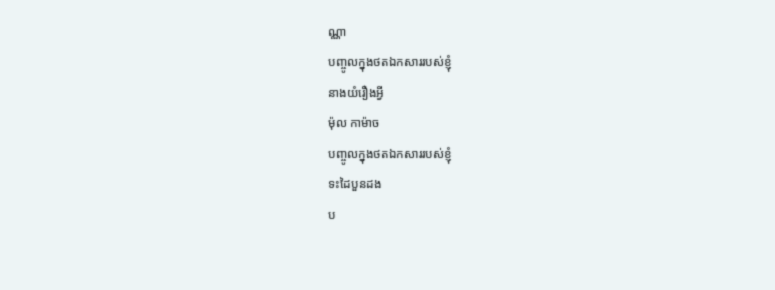ណ្ណា
បញ្ចូលក្នុងថតឯកសាររបស់ខ្ញុំ
នាងយំរឿងអ្វី
ម៉ុល កាម៉ាច
បញ្ចូលក្នុងថតឯកសាររបស់ខ្ញុំ
ទះដៃបួនដង
ប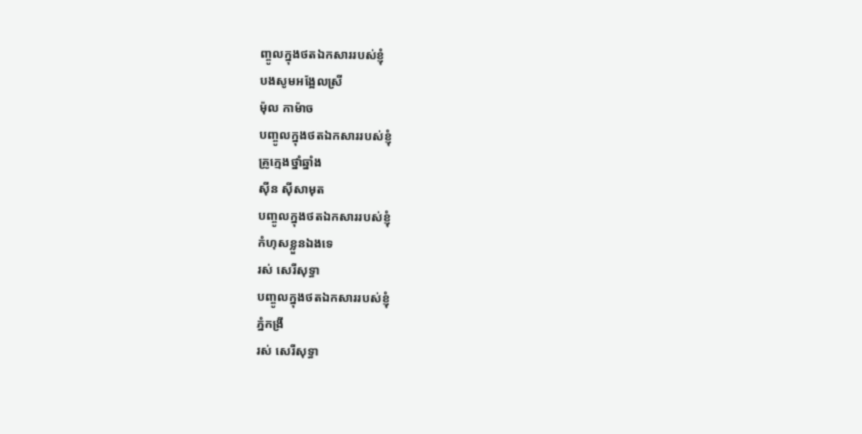ញ្ចូលក្នុងថតឯកសាររបស់ខ្ញុំ
បងសូមអង្អែលស្រី
ម៉ុល កាម៉ាច
បញ្ចូលក្នុងថតឯកសាររបស់ខ្ញុំ
គ្រូក្មេងថ្នាំឆ្នាំង
ស៊ីន ស៊ីសាមុត
បញ្ចូលក្នុងថតឯកសាររបស់ខ្ញុំ
កំហុសខ្លួនឯងទេ
រស់ សេរីសុទ្ធា
បញ្ចូលក្នុងថតឯកសាររបស់ខ្ញុំ
ភ្នំកង្រី
រស់ សេរីសុទ្ធា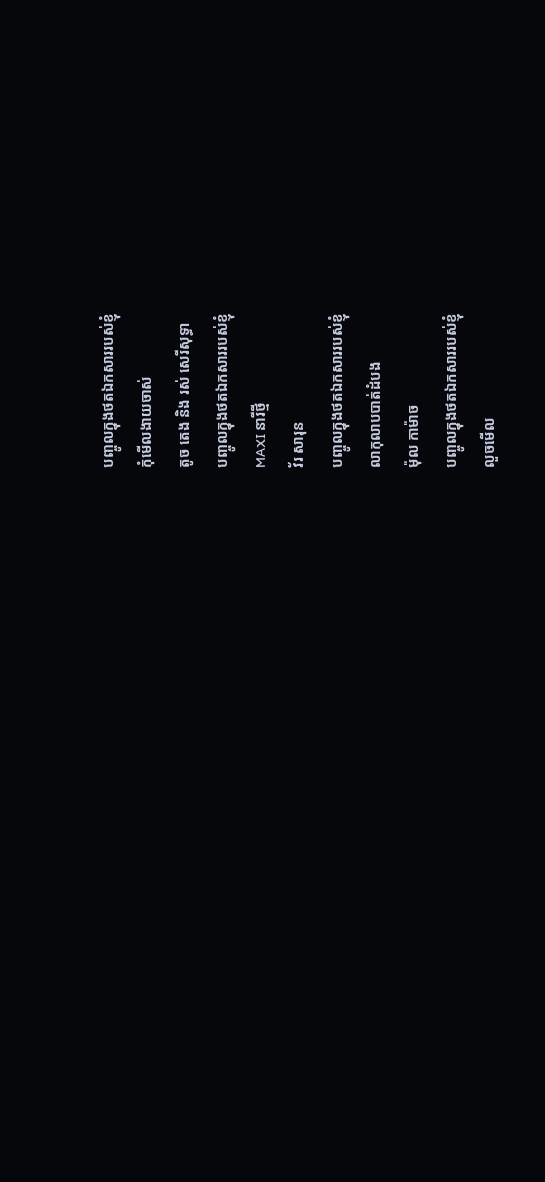បញ្ចូលក្នុងថតឯកសាររបស់ខ្ញុំ
កុំមើលងាយចាស់
តូច តេង និង រស់ សេរីសុទ្ធា
បញ្ចូលក្នុងថតឯកសាររបស់ខ្ញុំ
MAXI នារីថ្មី
វ័រ សារុន
បញ្ចូលក្នុងថតឯកសាររបស់ខ្ញុំ
លាកុលាបបាត់ដំបង
ម៉ុល កាម៉ាច
បញ្ចូលក្នុងថតឯកសាររបស់ខ្ញុំ
លួចមើល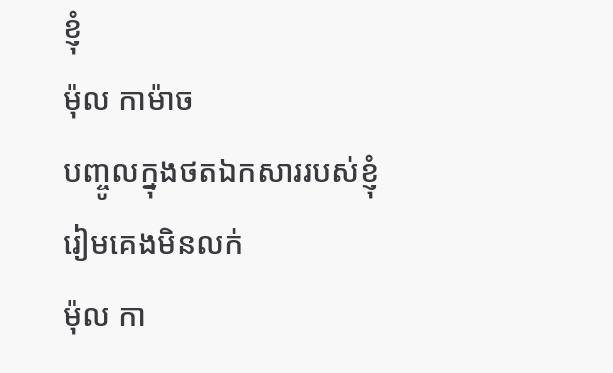ខ្ញុំ
ម៉ុល កាម៉ាច
បញ្ចូលក្នុងថតឯកសាររបស់ខ្ញុំ
រៀមគេងមិនលក់
ម៉ុល កា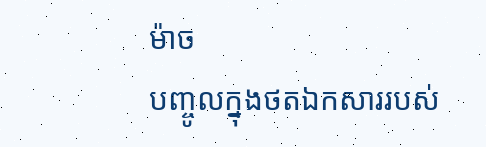ម៉ាច
បញ្ចូលក្នុងថតឯកសាររបស់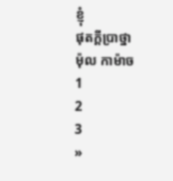ខ្ញុំ
ផុតក្ដីប្រាថ្នា
ម៉ុល កាម៉ាច
1
2
3
»